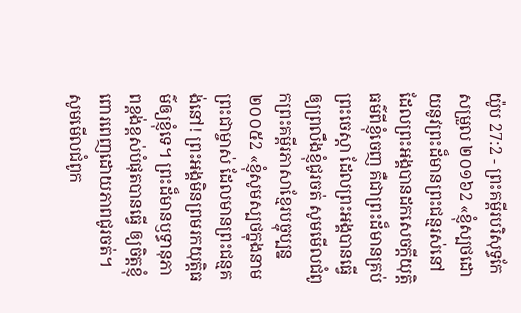យ៉ូប 27:2 - ព្រះគម្ពីរបរិសុទ្ធកែសម្រួល ២០១៦2 «ខ្ញុំស្បថដោយនូវព្រះដ៏មានព្រះជន្មរស់នៅ ដែលព្រះអង្គបានដកសេចក្ដីយុត្តិធម៌ពីខ្ញុំចេញ គឺជាព្រះដ៏មានគ្រប់ព្រះចេស្តា ដែលព្រះអង្គបានធ្វើឲ្យព្រលឹងខ្ញុំជូរចត់ សូមមើលជំពូកព្រះគម្ពីរភាសាខ្មែរបច្ចុប្បន្ន ២០០៥2 «ខ្ញុំសូមស្បថក្នុងនាមព្រះជាម្ចាស់ ដែលមានព្រះជន្មគង់នៅ! ព្រះអង្គមិនព្រមរកយុត្តិធម៌ឲ្យខ្ញុំទេ។ ព្រះដ៏មានឫទ្ធានុភាពខ្ពង់ខ្ពស់បំផុតបានធ្វើ ឲ្យចិត្តខ្ញុំពោរពេញដោយភាពជូរចត់។ សូមមើលជំពូក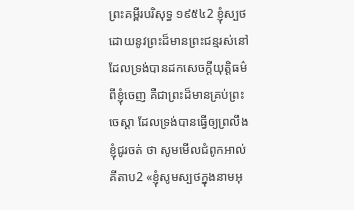ព្រះគម្ពីរបរិសុទ្ធ ១៩៥៤2 ខ្ញុំស្បថដោយនូវព្រះដ៏មានព្រះជន្មរស់នៅ ដែលទ្រង់បានដកសេចក្ដីយុត្តិធម៌ពីខ្ញុំចេញ គឺជាព្រះដ៏មានគ្រប់ព្រះចេស្តា ដែលទ្រង់បានធ្វើឲ្យព្រលឹងខ្ញុំជូរចត់ ថា សូមមើលជំពូកអាល់គីតាប2 «ខ្ញុំសូមស្បថក្នុងនាមអុ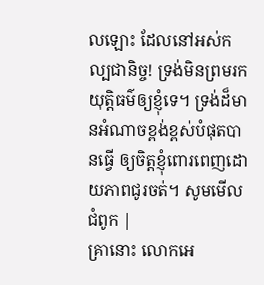លឡោះ ដែលនៅអស់កល្បជានិច្ច! ទ្រង់មិនព្រមរកយុត្តិធម៌ឲ្យខ្ញុំទេ។ ទ្រង់ដ៏មានអំណាចខ្ពង់ខ្ពស់បំផុតបានធ្វើ ឲ្យចិត្តខ្ញុំពោរពេញដោយភាពជូរចត់។ សូមមើលជំពូក |
គ្រានោះ លោកអេ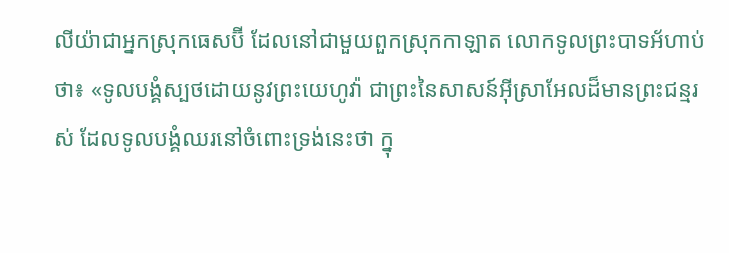លីយ៉ាជាអ្នកស្រុកធេសប៊ី ដែលនៅជាមួយពួកស្រុកកាឡាត លោកទូលព្រះបាទអ័ហាប់ថា៖ «ទូលបង្គំស្បថដោយនូវព្រះយេហូវ៉ា ជាព្រះនៃសាសន៍អ៊ីស្រាអែលដ៏មានព្រះជន្មរស់ ដែលទូលបង្គំឈរនៅចំពោះទ្រង់នេះថា ក្នុ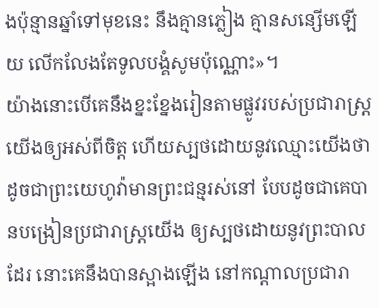ងប៉ុន្មានឆ្នាំទៅមុខនេះ នឹងគ្មានភ្លៀង គ្មានសន្សើមឡើយ លើកលែងតែទូលបង្គំសូមប៉ុណ្ណោះ»។
យ៉ាងនោះបើគេនឹងខ្នះខ្នែងរៀនតាមផ្លូវរបស់ប្រជារាស្ត្រយើងឲ្យអស់ពីចិត្ត ហើយស្បថដោយនូវឈ្មោះយើងថា ដូចជាព្រះយេហូវ៉ាមានព្រះជន្មរស់នៅ បែបដូចជាគេបានបង្រៀនប្រជារាស្ត្រយើង ឲ្យស្បថដោយនូវព្រះបាលដែរ នោះគេនឹងបានស្អាងឡើង នៅកណ្ដាលប្រជារា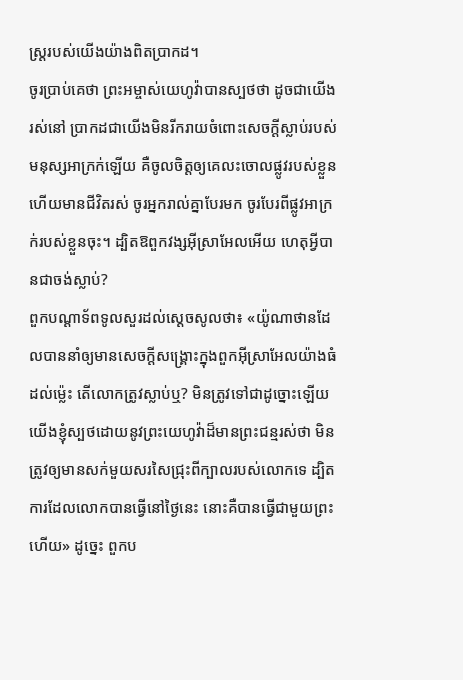ស្ត្ររបស់យើងយ៉ាងពិតប្រាកដ។
ចូរប្រាប់គេថា ព្រះអម្ចាស់យេហូវ៉ាបានស្បថថា ដូចជាយើងរស់នៅ ប្រាកដជាយើងមិនរីករាយចំពោះសេចក្ដីស្លាប់របស់មនុស្សអាក្រក់ឡើយ គឺចូលចិត្តឲ្យគេលះចោលផ្លូវរបស់ខ្លួន ហើយមានជីវិតរស់ ចូរអ្នករាល់គ្នាបែរមក ចូរបែរពីផ្លូវអាក្រក់របស់ខ្លួនចុះ។ ដ្បិតឱពួកវង្សអ៊ីស្រាអែលអើយ ហេតុអ្វីបានជាចង់ស្លាប់?
ពួកបណ្ដាទ័ពទូលសួរដល់ស្ដេចសូលថា៖ «យ៉ូណាថានដែលបាននាំឲ្យមានសេចក្ដីសង្គ្រោះក្នុងពួកអ៊ីស្រាអែលយ៉ាងធំដល់ម៉្លេះ តើលោកត្រូវស្លាប់ឬ? មិនត្រូវទៅជាដូច្នោះឡើយ យើងខ្ញុំស្បថដោយនូវព្រះយេហូវ៉ាដ៏មានព្រះជន្មរស់ថា មិនត្រូវឲ្យមានសក់មួយសរសៃជ្រុះពីក្បាលរបស់លោកទេ ដ្បិតការដែលលោកបានធ្វើនៅថ្ងៃនេះ នោះគឺបានធ្វើជាមួយព្រះហើយ» ដូច្នេះ ពួកប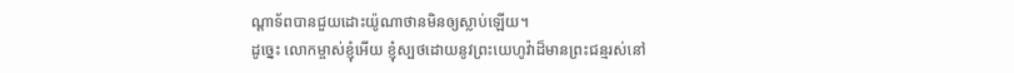ណ្ដាទ័ពបានជួយដោះយ៉ូណាថានមិនឲ្យស្លាប់ឡើយ។
ដូច្នេះ លោកម្ចាស់ខ្ញុំអើយ ខ្ញុំស្បថដោយនូវព្រះយេហូវ៉ាដ៏មានព្រះជន្មរស់នៅ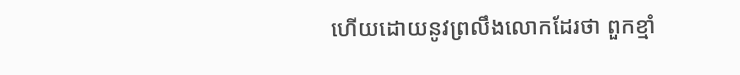ហើយដោយនូវព្រលឹងលោកដែរថា ពួកខ្មាំ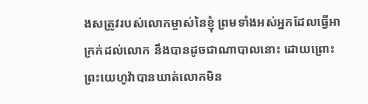ងសត្រូវរបស់លោកម្ចាស់នៃខ្ញុំ ព្រមទាំងអស់អ្នកដែលធ្វើអាក្រក់ដល់លោក នឹងបានដូចជាណាបាលនោះ ដោយព្រោះព្រះយេហូវ៉ាបានឃាត់លោកមិន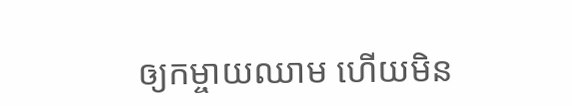ឲ្យកម្ចាយឈាម ហើយមិន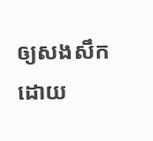ឲ្យសងសឹកដោយ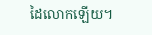ដៃលោកឡើយ។